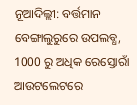ନୂଆଦିଲ୍ଲୀ: ବର୍ତ୍ତମାନ ବେଙ୍ଗାଲୁରୁରେ ଉପଲବ୍ଧ, 1000 ରୁ ଅଧିକ ରେସ୍ତୋରାଁ ଆଉଟଲେଟରେ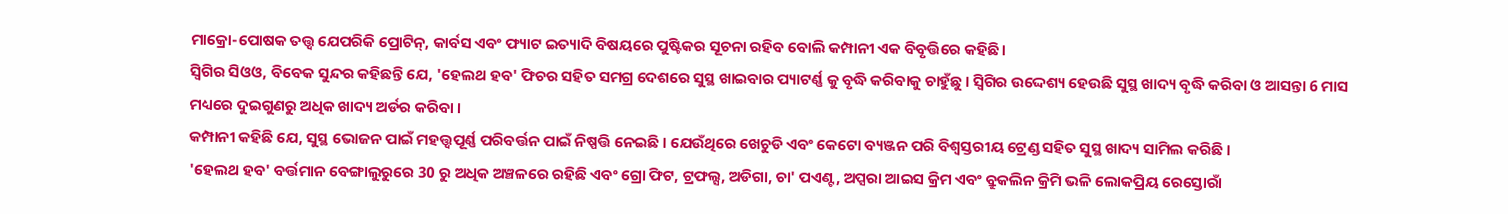ମାକ୍ରୋ-ପୋଷକ ତତ୍ତ୍ୱ ଯେପରିକି ପ୍ରୋଟିନ୍, କାର୍ବସ ଏବଂ ଫ୍ୟାଟ ଇତ୍ୟାଦି ବିଷୟରେ ପୁଷ୍ଟିକର ସୂଚନା ରହିବ ବୋଲି କମ୍ପାନୀ ଏକ ବିବୃତ୍ତିରେ କହିଛି।
ସ୍ବିଗିର ସିଓଓ, ବିବେକ ସୁନ୍ଦର କହିଛନ୍ତି ଯେ, 'ହେଲଥ ହବ' ଫିଚର ସହିତ ସମଗ୍ର ଦେଶରେ ସୁସ୍ଥ ଖାଇବାର ପ୍ୟାଟର୍ଣ୍ଣ କୁ ବୃଦ୍ଧି କରିବାକୁ ଚାହୁଁଛୁ । ସ୍ବିଗିର ଉଦ୍ଦେଶ୍ୟ ହେଉଛି ସୁସ୍ଥ ଖାଦ୍ୟ ବୃଦ୍ଧି କରିବା ଓ ଆସନ୍ତା 6 ମାସ ମଧ୍ୟରେ ଦୁଇଗୁଣରୁ ଅଧିକ ଖାଦ୍ୟ ଅର୍ଡର କରିବା ।
କମ୍ପାନୀ କହିଛି ଯେ, ସୁସ୍ଥ ଭୋଜନ ପାଇଁ ମହତ୍ତ୍ବପୂର୍ଣ୍ଣ ପରିବର୍ତ୍ତନ ପାଇଁ ନିଷ୍ପତ୍ତି ନେଇଛି । ଯେଉଁଥିରେ ଖେଚୁଡି ଏବଂ କେଟୋ ବ୍ୟଞ୍ଜନ ପରି ବିଶ୍ୱସ୍ତରୀୟ ଟ୍ରେଣ୍ଡ ସହିତ ସୁସ୍ଥ ଖାଦ୍ୟ ସାମିଲ କରିଛି ।
'ହେଲଥ ହବ' ବର୍ତ୍ତମାନ ବେଙ୍ଗାଲୁରୁରେ 30 ରୁ ଅଧିକ ଅଞ୍ଚଳରେ ରହିଛି ଏବଂ ଗ୍ରୋ ଫିଟ, ଟ୍ରଫଲ୍ସ, ଅଡିଗା, ଚା' ପଏଣ୍ଟ, ଅପ୍ସରା ଆଇସ କ୍ରିମ ଏବଂ ବ୍ରୁକଲିନ କ୍ରିମି ଭଳି ଲୋକପ୍ରିୟ ରେସ୍ତୋରାଁ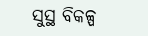ସୁସ୍ଥ ବିକଳ୍ପ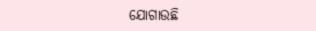ଯୋଗାଉଛି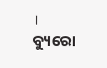।
ବ୍ୟୁରୋ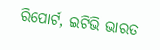ରିପୋର୍ଟ, ଇଟିଭି ଭାରତ